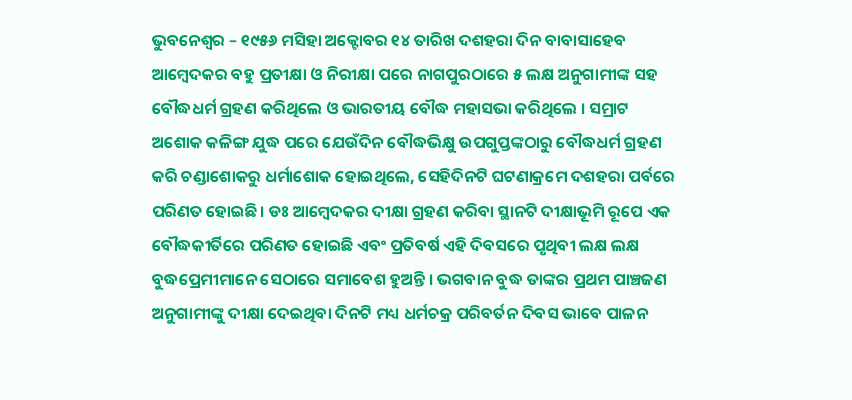ଭୁବନେଶ୍ୱର – ୧୯୫୬ ମସିହା ଅକ୍ଟୋବର ୧୪ ତାରିଖ ଦଶହରା ଦିନ ବାବାସାହେବ ଆମ୍ବେଦକର ବହୁ ପ୍ରତୀକ୍ଷା ଓ ନିରୀକ୍ଷା ପରେ ନାଗପୁରଠାରେ ୫ ଲକ୍ଷ ଅନୁଗାମୀଙ୍କ ସହ ବୌଦ୍ଧଧର୍ମ ଗ୍ରହଣ କରିଥିଲେ ଓ ଭାରତୀୟ ବୌଦ୍ଧ ମହାସଭା କରିଥିଲେ । ସମ୍ରାଟ ଅଶୋକ କଳିଙ୍ଗ ଯୁଦ୍ଧ ପରେ ଯେଉଁଦିନ ବୌଦ୍ଧଭିକ୍ଷୁ ଉପଗୁପ୍ତଙ୍କଠାରୁ ବୌଦ୍ଧଧର୍ମ ଗ୍ରହଣ କରି ଚଣ୍ଡାଶୋକରୁ ଧର୍ମାଶୋକ ହୋଇଥିଲେ, ସେହିଦିନଟି ଘଟଣାକ୍ରମେ ଦଶହରା ପର୍ବରେ ପରିଣତ ହୋଇଛି । ଡଃ ଆମ୍ବେଦକର ଦୀକ୍ଷା ଗ୍ରହଣ କରିବା ସ୍ଥାନଟି ଦୀକ୍ଷାଭୂମି ରୂପେ ଏକ ବୌଦ୍ଧକୀର୍ତିରେ ପରିଣତ ହୋଇଛି ଏବଂ ପ୍ରତିବର୍ଷ ଏହି ଦିବସରେ ପୃଥିବୀ ଲକ୍ଷ ଲକ୍ଷ ବୁଦ୍ଧପ୍ରେମୀମାନେ ସେଠାରେ ସମାବେଶ ହୁଅନ୍ତି । ଭଗବାନ ବୁଦ୍ଧ ତାଙ୍କର ପ୍ରଥମ ପାଞ୍ଚଜଣ ଅନୁଗାମୀଙ୍କୁ ଦୀକ୍ଷା ଦେଇଥିବା ଦିନଟି ମଧ୍ୟ ଧର୍ମଚକ୍ର ପରିବର୍ତନ ଦିବସ ଭାବେ ପାଳନ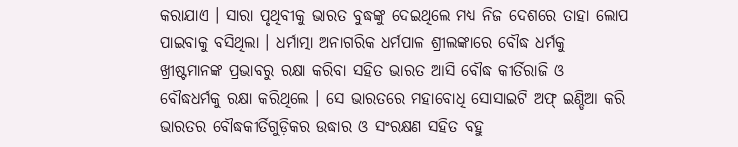କରାଯାଏ । ସାରା ପୃଥିବୀକୁ ଭାରତ ବୁଦ୍ଧଙ୍କୁ ଦେଇଥିଲେ ମଧ୍ୟ ନିଜ ଦେଶରେ ତାହା ଲୋପ ପାଇବାକୁ ବସିଥିଲା । ଧର୍ମାତ୍ମା ଅନାଗରିକ ଧର୍ମପାଳ ଶ୍ରୀଲଙ୍କାରେ ବୌଦ୍ଧ ଧର୍ମକୁ ଖ୍ରୀଷ୍ଟମାନଙ୍କ ପ୍ରଭାବରୁ ରକ୍ଷା କରିବା ସହିତ ଭାରତ ଆସି ବୌଦ୍ଧ କୀର୍ତିରାଜି ଓ ବୌଦ୍ଧଧର୍ମକୁ ରକ୍ଷା କରିଥିଲେ । ସେ ଭାରତରେ ମହାବୋଧି ସୋସାଇଟି ଅଫ୍ ଇଣ୍ଡିଆ କରି ଭାରତର ବୌଦ୍ଧକୀର୍ତିଗୁଡ଼ିକର ଉଦ୍ଧାର ଓ ସଂରକ୍ଷଣ ସହିତ ବହୁ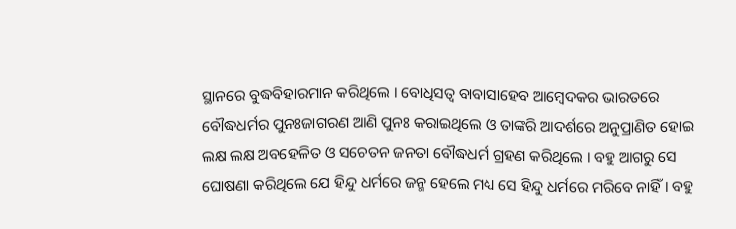ସ୍ଥାନରେ ବୁଦ୍ଧବିହାରମାନ କରିଥିଲେ । ବୋଧିସତ୍ୱ ବାବାସାହେବ ଆମ୍ବେଦକର ଭାରତରେ ବୌଦ୍ଧଧର୍ମର ପୁନଃଜାଗରଣ ଆଣି ପୁନଃ କରାଇଥିଲେ ଓ ତାଙ୍କରି ଆଦର୍ଶରେ ଅନୁପ୍ରାଣିତ ହୋଇ ଲକ୍ଷ ଲକ୍ଷ ଅବହେଳିତ ଓ ସଚେତନ ଜନତା ବୌଦ୍ଧଧର୍ମ ଗ୍ରହଣ କରିଥିଲେ । ବହୁ ଆଗରୁ ସେ ଘୋଷଣା କରିଥିଲେ ଯେ ହିନ୍ଦୁ ଧର୍ମରେ ଜନ୍ମ ହେଲେ ମଧ୍ୟ ସେ ହିନ୍ଦୁ ଧର୍ମରେ ମରିବେ ନାହିଁ । ବହୁ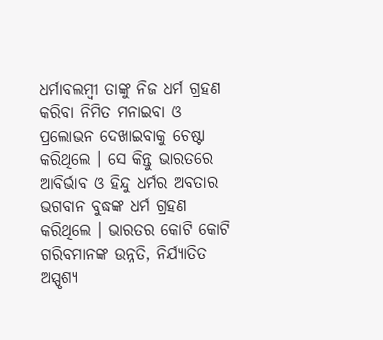ଧର୍ମାବଲମ୍ବୀ ତାଙ୍କୁ ନିଜ ଧର୍ମ ଗ୍ରହଣ କରିବା ନିମିତ ମନାଇବା ଓ ପ୍ରଲୋଭନ ଦେଖାଇବାକୁ ଚେଷ୍ଟା କରିଥିଲେ । ସେ କିନ୍ତୁ ଭାରତରେ ଆବିର୍ଭାବ ଓ ହିନ୍ଦୁ ଧର୍ମର ଅବତାର ଭଗବାନ ବୁଦ୍ଧଙ୍କ ଧର୍ମ ଗ୍ରହଣ କରିଥିଲେ । ଭାରତର କୋଟି କୋଟି ଗରିବମାନଙ୍କ ଉନ୍ନତି, ନିର୍ଯ୍ୟାତିତ ଅସ୍ପୃଶ୍ୟ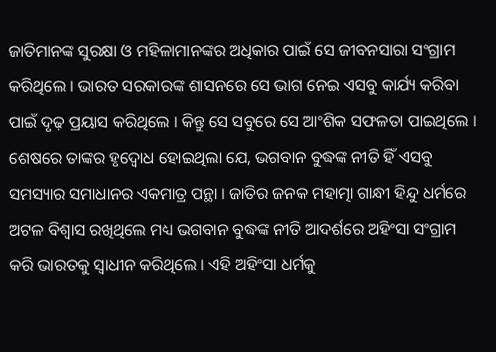ଜାତିମାନଙ୍କ ସୁରକ୍ଷା ଓ ମହିଳାମାନଙ୍କର ଅଧିକାର ପାଇଁ ସେ ଜୀବନସାରା ସଂଗ୍ରାମ କରିଥିଲେ । ଭାରତ ସରକାରଙ୍କ ଶାସନରେ ସେ ଭାଗ ନେଇ ଏସବୁ କାର୍ଯ୍ୟ କରିବା ପାଇଁ ଦୃଢ଼ ପ୍ରୟାସ କରିଥିଲେ । କିନ୍ତୁ ସେ ସବୁରେ ସେ ଆଂଶିକ ସଫଳତା ପାଇଥିଲେ । ଶେଷରେ ତାଙ୍କର ହୃଦ୍ବୋଧ ହୋଇଥିଲା ଯେ, ଭଗବାନ ବୁଦ୍ଧଙ୍କ ନୀତି ହିଁ ଏସବୁ ସମସ୍ୟାର ସମାଧାନର ଏକମାତ୍ର ପନ୍ଥା । ଜାତିର ଜନକ ମହାତ୍ମା ଗାନ୍ଧୀ ହିନ୍ଦୁ ଧର୍ମରେ ଅଟଳ ବିଶ୍ୱାସ ରଖିଥିଲେ ମଧ୍ୟ ଭଗବାନ ବୁଦ୍ଧଙ୍କ ନୀତି ଆଦର୍ଶରେ ଅହିଂସା ସଂଗ୍ରାମ କରି ଭାରତକୁ ସ୍ୱାଧୀନ କରିଥିଲେ । ଏହି ଅହିଂସା ଧର୍ମକୁ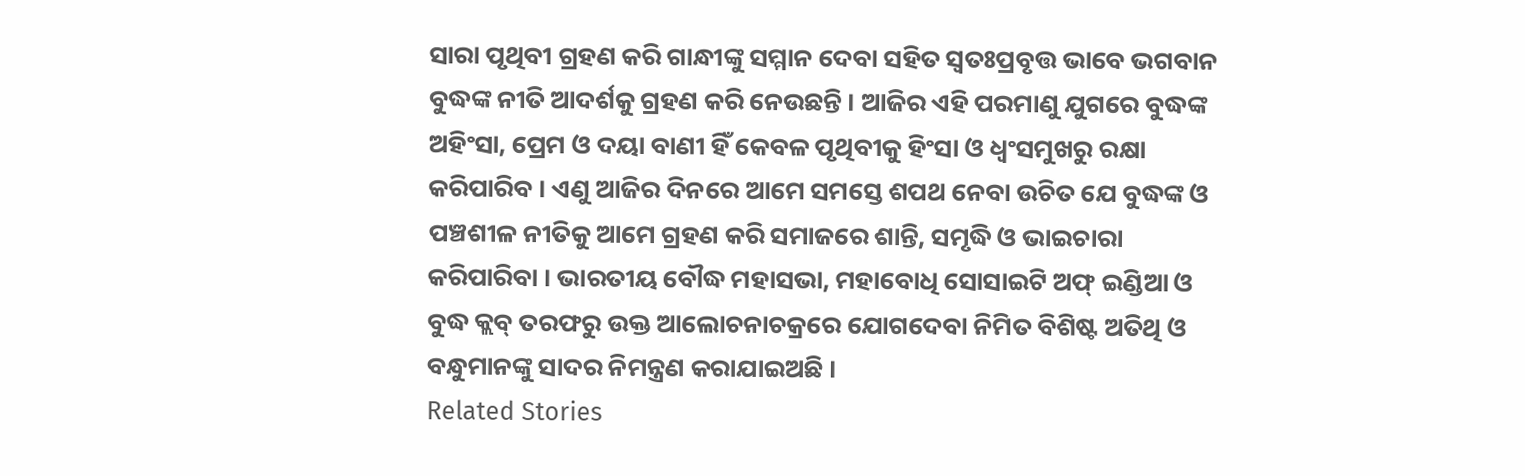ସାରା ପୃଥିବୀ ଗ୍ରହଣ କରି ଗାନ୍ଧୀଙ୍କୁ ସମ୍ମାନ ଦେବା ସହିତ ସ୍ୱତଃପ୍ରବୃତ୍ତ ଭାବେ ଭଗବାନ ବୁଦ୍ଧଙ୍କ ନୀତି ଆଦର୍ଶକୁ ଗ୍ରହଣ କରି ନେଉଛନ୍ତି । ଆଜିର ଏହି ପରମାଣୁ ଯୁଗରେ ବୁଦ୍ଧଙ୍କ ଅହିଂସା, ପ୍ରେମ ଓ ଦୟା ବାଣୀ ହିଁ କେବଳ ପୃଥିବୀକୁ ହିଂସା ଓ ଧ୍ୱଂସମୁଖରୁ ରକ୍ଷା କରିପାରିବ । ଏଣୁ ଆଜିର ଦିନରେ ଆମେ ସମସ୍ତେ ଶପଥ ନେବା ଉଚିତ ଯେ ବୁଦ୍ଧଙ୍କ ଓ ପଞ୍ଚଶୀଳ ନୀତିକୁ ଆମେ ଗ୍ରହଣ କରି ସମାଜରେ ଶାନ୍ତି, ସମୃଦ୍ଧି ଓ ଭାଇଚାରା କରିପାରିବା । ଭାରତୀୟ ବୌଦ୍ଧ ମହାସଭା, ମହାବୋଧି ସୋସାଇଟି ଅଫ୍ ଇଣ୍ଡିଆ ଓ ବୁଦ୍ଧ କ୍ଲବ୍ ତରଫରୁ ଉକ୍ତ ଆଲୋଚନାଚକ୍ରରେ ଯୋଗଦେବା ନିମିତ ବିଶିଷ୍ଟ ଅତିଥି ଓ ବନ୍ଧୁମାନଙ୍କୁ ସାଦର ନିମନ୍ତ୍ରଣ କରାଯାଇଅଛି ।
Related Stories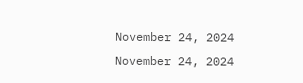November 24, 2024
November 24, 2024